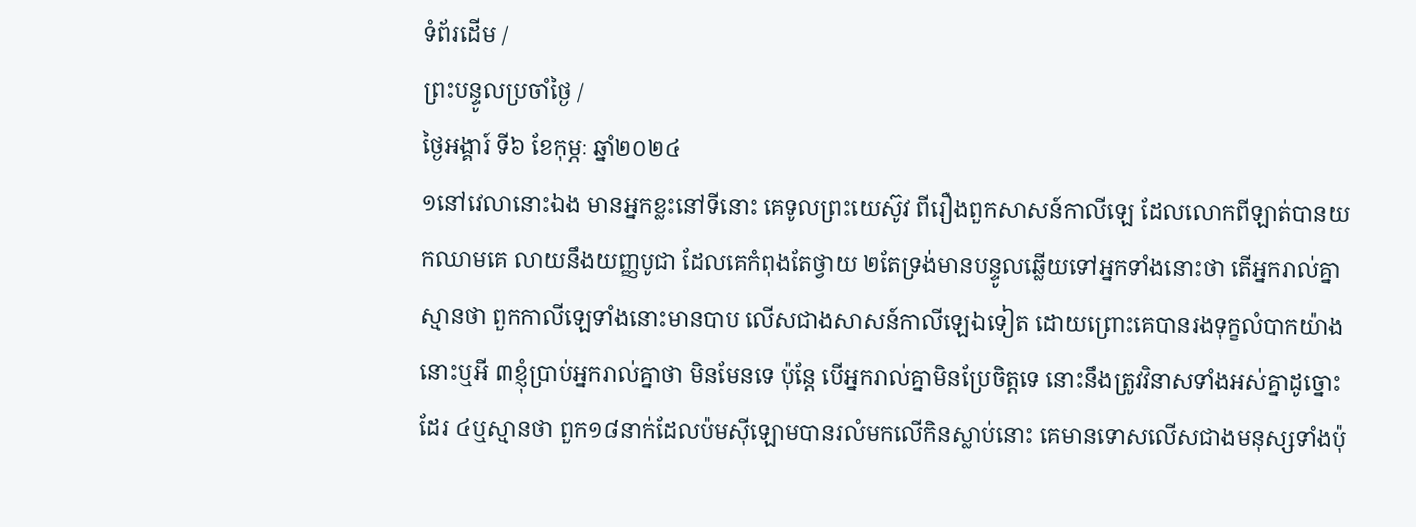ទំព័រដើម /
ព្រះបន្ទូលប្រចាំថ្ងៃ /
ថ្ងៃអង្គារ៍ ទី៦ ខែកុម្ភៈ ឆ្នាំ២០២៤
១នៅវេលានោះឯង មានអ្នកខ្លះនៅទីនោះ គេទូលព្រះយេស៊ូវ ពីរឿងពួកសាសន៍កាលីឡេ ដែលលោកពីឡាត់បានយកឈាមគេ លាយនឹងយញ្ញបូជា ដែលគេកំពុងតែថ្វាយ ២តែទ្រង់មានបន្ទូលឆ្លើយទៅអ្នកទាំងនោះថា តើអ្នករាល់គ្នាស្មានថា ពួកកាលីឡេទាំងនោះមានបាប លើសជាងសាសន៍កាលីឡេឯទៀត ដោយព្រោះគេបានរងទុក្ខលំបាកយ៉ាងនោះឬអី ៣ខ្ញុំប្រាប់អ្នករាល់គ្នាថា មិនមែនទេ ប៉ុន្តែ បើអ្នករាល់គ្នាមិនប្រែចិត្តទេ នោះនឹងត្រូវវិនាសទាំងអស់គ្នាដូច្នោះដែរ ៤ឬស្មានថា ពួក១៨នាក់ដែលប៉មស៊ីឡោមបានរលំមកលើកិនស្លាប់នោះ គេមានទោសលើសជាងមនុស្សទាំងប៉ុ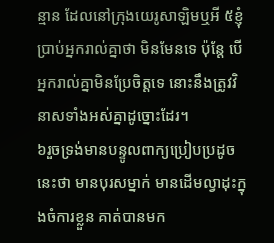ន្មាន ដែលនៅក្រុងយេរូសាឡិមឬអី ៥ខ្ញុំប្រាប់អ្នករាល់គ្នាថា មិនមែនទេ ប៉ុន្តែ បើអ្នករាល់គ្នាមិនប្រែចិត្តទេ នោះនឹងត្រូវវិនាសទាំងអស់គ្នាដូច្នោះដែរ។
៦រួចទ្រង់មានបន្ទូលពាក្យប្រៀបប្រដូចនេះថា មានបុរសម្នាក់ មានដើមល្វាដុះក្នុងចំការខ្លួន គាត់បានមក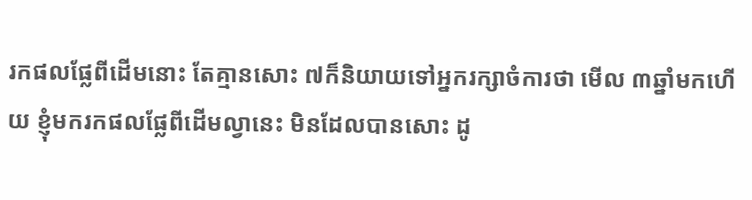រកផលផ្លែពីដើមនោះ តែគ្មានសោះ ៧ក៏និយាយទៅអ្នករក្សាចំការថា មើល ៣ឆ្នាំមកហើយ ខ្ញុំមករកផលផ្លែពីដើមល្វានេះ មិនដែលបានសោះ ដូ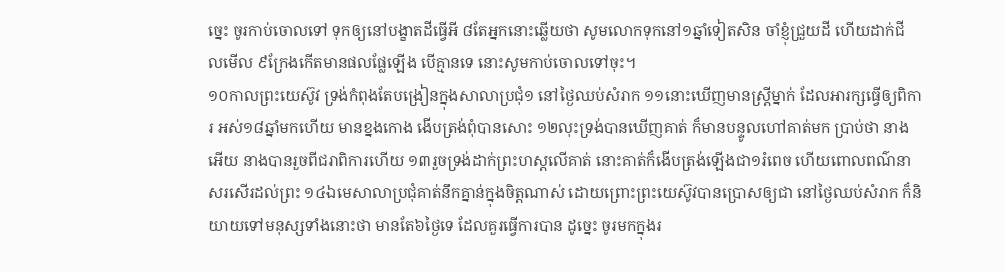ច្នេះ ចូរកាប់ចោលទៅ ទុកឲ្យនៅបង្ខាតដីធ្វើអី ៨តែអ្នកនោះឆ្លើយថា សូមលោកទុកនៅ១ឆ្នាំទៀតសិន ចាំខ្ញុំជ្រួយដី ហើយដាក់ជី លមើល ៩ក្រែងកើតមានផលផ្លែឡើង បើគ្មានទេ នោះសូមកាប់ចោលទៅចុះ។
១០កាលព្រះយេស៊ូវ ទ្រង់កំពុងតែបង្រៀនក្នុងសាលាប្រជុំ១ នៅថ្ងៃឈប់សំរាក ១១នោះឃើញមានស្ត្រីម្នាក់ ដែលអារក្សធ្វើឲ្យពិការ អស់១៨ឆ្នាំមកហើយ មានខ្នងកោង ងើបត្រង់ពុំបានសោះ ១២លុះទ្រង់បានឃើញគាត់ ក៏មានបន្ទូលហៅគាត់មក ប្រាប់ថា នាងអើយ នាងបានរួចពីជរាពិការហើយ ១៣រួចទ្រង់ដាក់ព្រះហស្តលើគាត់ នោះគាត់ក៏ងើបត្រង់ឡើងជា១រំពេច ហើយពោលពណ៌នាសរសើរដល់ព្រះ ១៤ឯមេសាលាប្រជុំគាត់នឹកគ្នាន់ក្នុងចិត្តណាស់ ដោយព្រោះព្រះយេស៊ូវបានប្រោសឲ្យជា នៅថ្ងៃឈប់សំរាក ក៏និយាយទៅមនុស្សទាំងនោះថា មានតែ៦ថ្ងៃទេ ដែលគួរធ្វើការបាន ដូច្នេះ ចូរមកក្នុងរ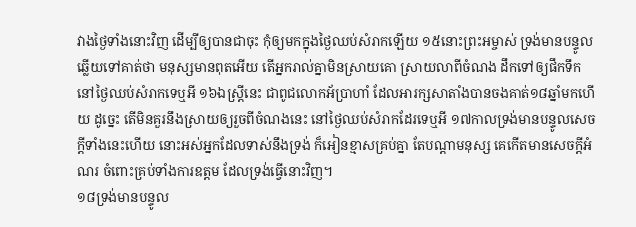វាងថ្ងៃទាំងនោះវិញ ដើម្បីឲ្យបានជាចុះ កុំឲ្យមកក្នុងថ្ងៃឈប់សំរាកឡើយ ១៥នោះព្រះអម្ចាស់ ទ្រង់មានបន្ទូលឆ្លើយទៅគាត់ថា មនុស្សមានពុតអើយ តើអ្នករាល់គ្នាមិនស្រាយគោ ស្រាយលាពីចំណង ដឹកទៅឲ្យផឹកទឹក នៅថ្ងៃឈប់សំរាកទេឬអី ១៦ឯស្ត្រីនេះ ជាពូជលោកអ័ប្រាហាំ ដែលអារក្សសាតាំងបានចងគាត់១៨ឆ្នាំមកហើយ ដូច្នេះ តើមិនគួរនឹងស្រាយឲ្យរួចពីចំណងនេះ នៅថ្ងៃឈប់សំរាកដែរទេឬអី ១៧កាលទ្រង់មានបន្ទូលសេចក្ដីទាំងនេះហើយ នោះអស់អ្នកដែលទាស់នឹងទ្រង់ ក៏អៀនខ្មាសគ្រប់គ្នា តែបណ្តាមនុស្ស គេកើតមានសេចក្ដីអំណរ ចំពោះគ្រប់ទាំងការឧត្តម ដែលទ្រង់ធ្វើនោះវិញ។
១៨ទ្រង់មានបន្ទូល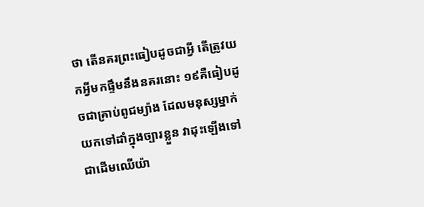ថា តើនគរព្រះធៀបដូចជាអ្វី តើត្រូវយកអ្វីមកផ្ទឹមនឹងនគរនោះ ១៩គឺធៀបដូចជាគ្រាប់ពូជម្យ៉ាង ដែលមនុស្សម្នាក់យកទៅដាំក្នុងច្បារខ្លួន វាដុះឡើងទៅជាដើមឈើយ៉ា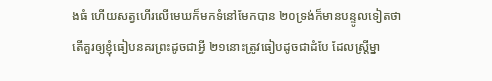ងធំ ហើយសត្វហើរលើមេឃក៏មកទំនៅមែកបាន ២០ទ្រង់ក៏មានបន្ទូលទៀតថា តើគួរឲ្យខ្ញុំធៀបនគរព្រះដូចជាអ្វី ២១នោះត្រូវធៀបដូចជាដំបែ ដែលស្ត្រីម្នា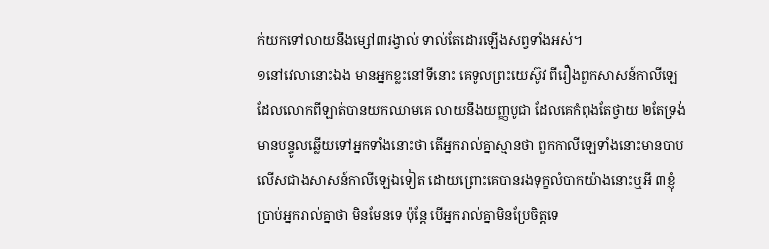ក់យកទៅលាយនឹងម្សៅ៣រង្វាល់ ទាល់តែដោរឡើងសព្វទាំងអស់។
១នៅវេលានោះឯង មានអ្នកខ្លះនៅទីនោះ គេទូលព្រះយេស៊ូវ ពីរឿងពួកសាសន៍កាលីឡេ ដែលលោកពីឡាត់បានយកឈាមគេ លាយនឹងយញ្ញបូជា ដែលគេកំពុងតែថ្វាយ ២តែទ្រង់មានបន្ទូលឆ្លើយទៅអ្នកទាំងនោះថា តើអ្នករាល់គ្នាស្មានថា ពួកកាលីឡេទាំងនោះមានបាប លើសជាងសាសន៍កាលីឡេឯទៀត ដោយព្រោះគេបានរងទុក្ខលំបាកយ៉ាងនោះឬអី ៣ខ្ញុំប្រាប់អ្នករាល់គ្នាថា មិនមែនទេ ប៉ុន្តែ បើអ្នករាល់គ្នាមិនប្រែចិត្តទេ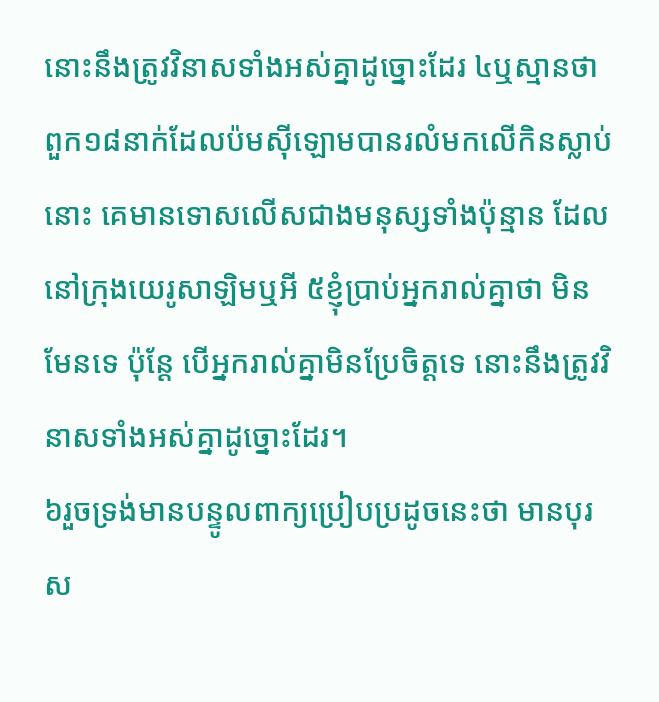នោះនឹងត្រូវវិនាសទាំងអស់គ្នាដូច្នោះដែរ ៤ឬស្មានថា ពួក១៨នាក់ដែលប៉មស៊ីឡោមបានរលំមកលើកិនស្លាប់នោះ គេមានទោសលើសជាងមនុស្សទាំងប៉ុន្មាន ដែលនៅក្រុងយេរូសាឡិមឬអី ៥ខ្ញុំប្រាប់អ្នករាល់គ្នាថា មិនមែនទេ ប៉ុន្តែ បើអ្នករាល់គ្នាមិនប្រែចិត្តទេ នោះនឹងត្រូវវិនាសទាំងអស់គ្នាដូច្នោះដែរ។
៦រួចទ្រង់មានបន្ទូលពាក្យប្រៀបប្រដូចនេះថា មានបុរស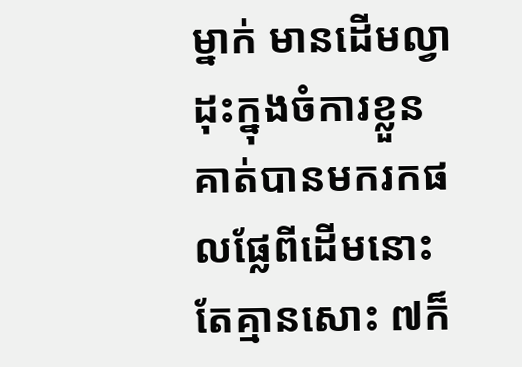ម្នាក់ មានដើមល្វាដុះក្នុងចំការខ្លួន គាត់បានមករកផលផ្លែពីដើមនោះ តែគ្មានសោះ ៧ក៏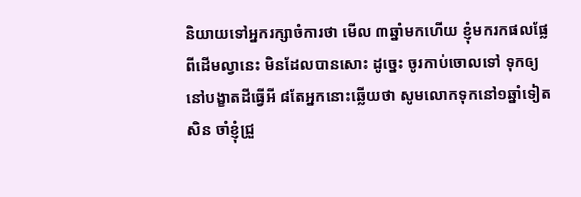និយាយទៅអ្នករក្សាចំការថា មើល ៣ឆ្នាំមកហើយ ខ្ញុំមករកផលផ្លែពីដើមល្វានេះ មិនដែលបានសោះ ដូច្នេះ ចូរកាប់ចោលទៅ ទុកឲ្យនៅបង្ខាតដីធ្វើអី ៨តែអ្នកនោះឆ្លើយថា សូមលោកទុកនៅ១ឆ្នាំទៀតសិន ចាំខ្ញុំជ្រួ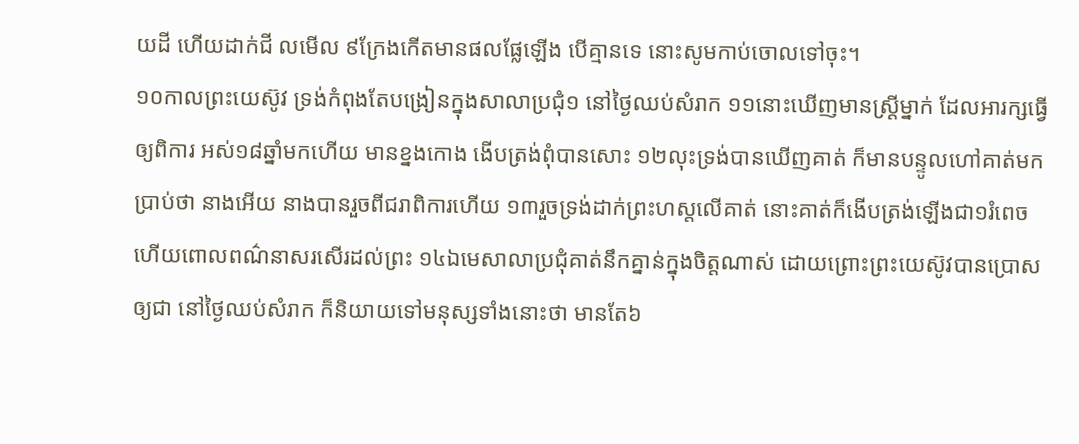យដី ហើយដាក់ជី លមើល ៩ក្រែងកើតមានផលផ្លែឡើង បើគ្មានទេ នោះសូមកាប់ចោលទៅចុះ។
១០កាលព្រះយេស៊ូវ ទ្រង់កំពុងតែបង្រៀនក្នុងសាលាប្រជុំ១ នៅថ្ងៃឈប់សំរាក ១១នោះឃើញមានស្ត្រីម្នាក់ ដែលអារក្សធ្វើឲ្យពិការ អស់១៨ឆ្នាំមកហើយ មានខ្នងកោង ងើបត្រង់ពុំបានសោះ ១២លុះទ្រង់បានឃើញគាត់ ក៏មានបន្ទូលហៅគាត់មក ប្រាប់ថា នាងអើយ នាងបានរួចពីជរាពិការហើយ ១៣រួចទ្រង់ដាក់ព្រះហស្តលើគាត់ នោះគាត់ក៏ងើបត្រង់ឡើងជា១រំពេច ហើយពោលពណ៌នាសរសើរដល់ព្រះ ១៤ឯមេសាលាប្រជុំគាត់នឹកគ្នាន់ក្នុងចិត្តណាស់ ដោយព្រោះព្រះយេស៊ូវបានប្រោសឲ្យជា នៅថ្ងៃឈប់សំរាក ក៏និយាយទៅមនុស្សទាំងនោះថា មានតែ៦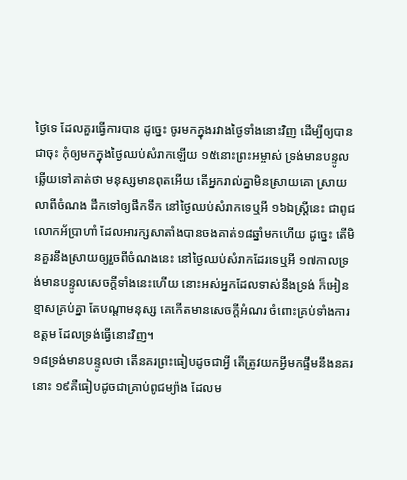ថ្ងៃទេ ដែលគួរធ្វើការបាន ដូច្នេះ ចូរមកក្នុងរវាងថ្ងៃទាំងនោះវិញ ដើម្បីឲ្យបានជាចុះ កុំឲ្យមកក្នុងថ្ងៃឈប់សំរាកឡើយ ១៥នោះព្រះអម្ចាស់ ទ្រង់មានបន្ទូលឆ្លើយទៅគាត់ថា មនុស្សមានពុតអើយ តើអ្នករាល់គ្នាមិនស្រាយគោ ស្រាយលាពីចំណង ដឹកទៅឲ្យផឹកទឹក នៅថ្ងៃឈប់សំរាកទេឬអី ១៦ឯស្ត្រីនេះ ជាពូជលោកអ័ប្រាហាំ ដែលអារក្សសាតាំងបានចងគាត់១៨ឆ្នាំមកហើយ ដូច្នេះ តើមិនគួរនឹងស្រាយឲ្យរួចពីចំណងនេះ នៅថ្ងៃឈប់សំរាកដែរទេឬអី ១៧កាលទ្រង់មានបន្ទូលសេចក្ដីទាំងនេះហើយ នោះអស់អ្នកដែលទាស់នឹងទ្រង់ ក៏អៀនខ្មាសគ្រប់គ្នា តែបណ្តាមនុស្ស គេកើតមានសេចក្ដីអំណរ ចំពោះគ្រប់ទាំងការឧត្តម ដែលទ្រង់ធ្វើនោះវិញ។
១៨ទ្រង់មានបន្ទូលថា តើនគរព្រះធៀបដូចជាអ្វី តើត្រូវយកអ្វីមកផ្ទឹមនឹងនគរនោះ ១៩គឺធៀបដូចជាគ្រាប់ពូជម្យ៉ាង ដែលម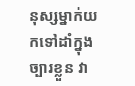នុស្សម្នាក់យកទៅដាំក្នុងច្បារខ្លួន វា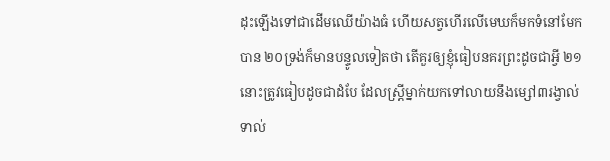ដុះឡើងទៅជាដើមឈើយ៉ាងធំ ហើយសត្វហើរលើមេឃក៏មកទំនៅមែកបាន ២០ទ្រង់ក៏មានបន្ទូលទៀតថា តើគួរឲ្យខ្ញុំធៀបនគរព្រះដូចជាអ្វី ២១នោះត្រូវធៀបដូចជាដំបែ ដែលស្ត្រីម្នាក់យកទៅលាយនឹងម្សៅ៣រង្វាល់ ទាល់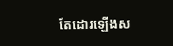តែដោរឡើងស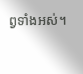ព្វទាំងអស់។